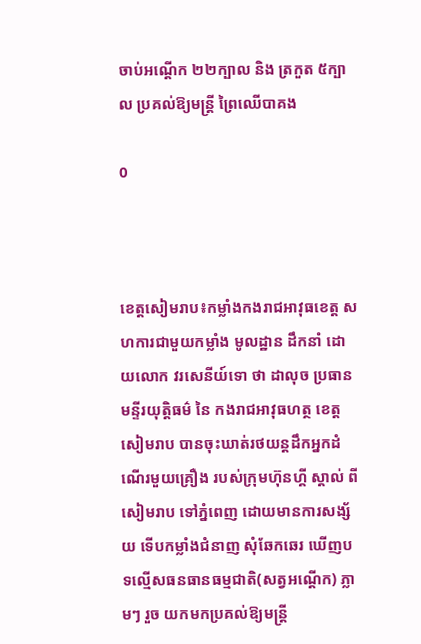ចាប់អណ្តើក ២២ក្បាល និង ត្រកួត ៥ក្បាល ប្រគល់ឱ្យមន្ត្រី ព្រៃឈើបាគង

0



ខេត្តសៀមរាប៖កម្លាំងកងរាជអាវុធខេត្ត សហការជាមួយកម្លាំង មូលដ្ឋាន ដឹកនាំ ដោយលោក វរសេនីយ៍ទោ ថា ដាលុច ប្រធានមន្ទីរយុត្តិធម៌ នៃ កងរាជអាវុធហត្ថ ខេត្តសៀមរាប បានចុះឃាត់រថយន្តដឹកអ្នកដំណើរមួយគ្រឿង របស់ក្រុមហ៊ុនហ្គី ស្តាល់ ពីសៀមរាប ទៅភ្នំពេញ ដោយមានការសង្ស័យ ទើបកម្លាំងជំនាញ សុំឆែកឆេរ ឃើញបទល្មើសធនធានធម្មជាតិ(សត្វអណ្តើក) ភ្លាមៗ រួច យកមកប្រគល់ឱ្យមន្រ្តី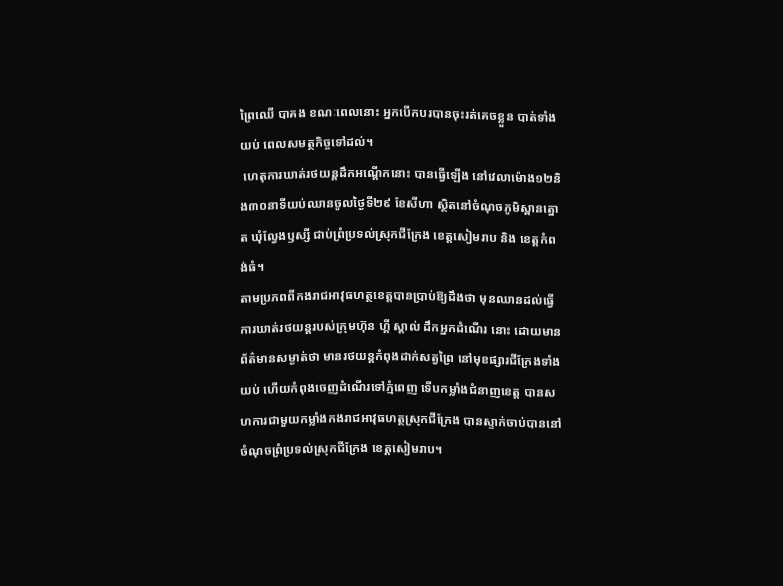ព្រៃឈើ បាគង ខណៈពេលនោះ អ្នកបើកបរបានចុះរត់គេចខ្លួន បាត់ទាំងយប់ ពេលសមត្ថកិច្ចទៅដល់។
 ហេតុការឃាត់រថយន្តដឹកអណ្តើកនោះ បានធ្វើឡើង នៅវេលាម៉ោង១២និង៣០នាទីយប់ឈានចូលថ្ងៃទី២៩ ខែសីហា ស្ថិតនៅចំណុចភូមិស្ពានត្នោត ឃុំល្វែងឫស្សី ជាប់ព្រំប្រទល់ស្រុកជីក្រែង ខេត្តសៀមរាប និង ខេត្តកំពង់ធំ។
តាមប្រភពពីកងរាជអាវុធហត្ថខេត្តបានប្រាប់ឱ្យដឹងថា មុនឈានដល់ធ្វើការឃាត់រថយន្តរបស់ក្រុមហ៊ុន ហ្គី ស្តាល់ ដឹកអ្នកដំណើរ នោះ ដោយមានព័ត៌មានសម្ងាត់ថា មានរថយន្តកំពុងដាក់សត្វព្រៃ នៅមុខផ្សារជីក្រែងទាំងយប់ ហើយកំពុងចេញដំណើរទៅភ្មំពេញ ទើបកម្លាំងជំនាញខេត្ត បានសហការជាមួយកម្លាំងកងរាជអាវុធហត្ថស្រុកជីក្រែង បានស្ទាក់ចាប់បាននៅចំណុចព្រំប្រទល់ស្រុកជីក្រែង ខេត្តសៀមរាប។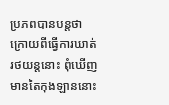ប្រភពបានបន្តថា ក្រោយពីធ្វើការឃាត់រថយន្តនោះ ពុំឃើញមានតៃកុងឡាននោះ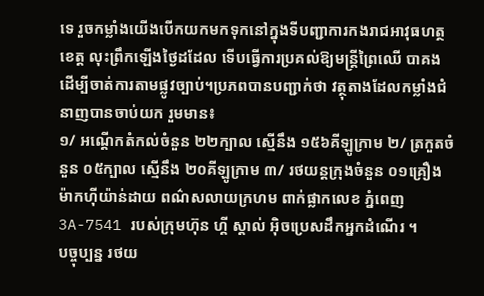ទេ រួចកម្លាំងយើងបើកយកមកទុកនៅក្នុងទីបញ្ជាការកងរាជអាវុធហត្ថខេត្ត លុះព្រឹកឡើងថ្ងៃដដែល ទើបធ្វើការប្រគល់ឱ្យមន្ត្រីព្រៃឈើ បាគង ដើម្បីចាត់ការតាមផ្លូវច្បាប់។ប្រភពបានបញ្ជាក់ថា វត្ថុតាងដែលកម្លាំងជំនាញបានចាប់យក រួមមាន៖
១/ អណ្តើកតំកល់ចំនួន ២២ក្បាល ស្មើនឹង ១៥៦គីឡូក្រាម ២/ ត្រកួតចំនួន ០៥ក្បាល ស្មើនឹង ២០គីឡូក្រាម ៣/ រថយន្តក្រុងចំនួន ០១គ្រឿង ម៉ាកហ៊ីយ៉ាន់ដាយ ពណ៌សលាយក្រហម ពាក់ផ្លាកលេខ ភ្នំពេញ 3A-7541 របស់ក្រុមហ៊ុន ហ្គី ស្តាល់ អ៊ិចប្រេសដឹកអ្នកដំណើរ ។
បច្ចុប្បន្ន រថយ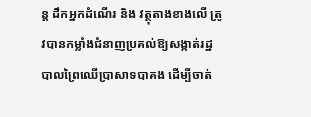ន្ត ដឹកអ្នកដំណើរ និង វត្ថុតាងខាងលើ ត្រូវបានកម្លាំងជំនាញប្រគល់ឱ្យសង្កាត់រដ្ឋបាលព្រៃឈើប្រាសាទបាគង ដើម្បីចាត់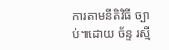ការតាមនីតិវិធី ច្បាប់៕ដោយ ច័ន្ទ រស្មី